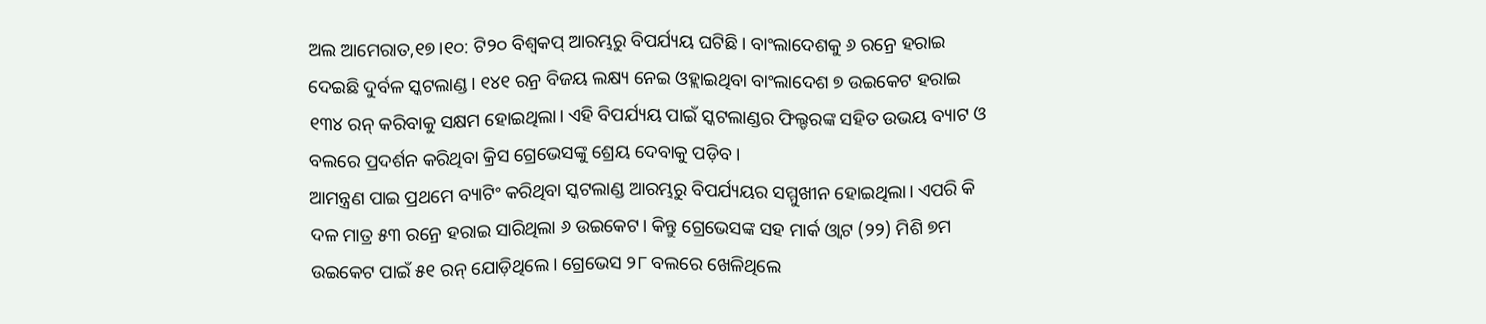ଅଲ ଆମେରାତ,୧୭।୧୦: ଟି୨୦ ବିଶ୍ୱକପ୍ ଆରମ୍ଭରୁ ବିପର୍ଯ୍ୟୟ ଘଟିଛି। ବାଂଲାଦେଶକୁ ୬ ରନ୍ରେ ହରାଇ ଦେଇଛି ଦୁର୍ବଳ ସ୍କଟଲାଣ୍ଡ। ୧୪୧ ରନ୍ର ବିଜୟ ଲକ୍ଷ୍ୟ ନେଇ ଓହ୍ଲାଇଥିବା ବାଂଲାଦେଶ ୭ ଉଇକେଟ ହରାଇ ୧୩୪ ରନ୍ କରିବାକୁ ସକ୍ଷମ ହୋଇଥିଲା। ଏହି ବିପର୍ଯ୍ୟୟ ପାଇଁ ସ୍କଟଲାଣ୍ଡର ଫିଲ୍ଡରଙ୍କ ସହିତ ଉଭୟ ବ୍ୟାଟ ଓ ବଲରେ ପ୍ରଦର୍ଶନ କରିଥିବା କ୍ରିସ ଗ୍ରେଭେସଙ୍କୁ ଶ୍ରେୟ ଦେବାକୁ ପଡ଼ିବ।
ଆମନ୍ତ୍ରଣ ପାଇ ପ୍ରଥମେ ବ୍ୟାଟିଂ କରିଥିବା ସ୍କଟଲାଣ୍ଡ ଆରମ୍ଭରୁ ବିପର୍ଯ୍ୟୟର ସମ୍ମୁଖୀନ ହୋଇଥିଲା। ଏପରି କି ଦଳ ମାତ୍ର ୫୩ ରନ୍ରେ ହରାଇ ସାରିଥିଲା ୬ ଉଇକେଟ। କିନ୍ତୁ ଗ୍ରେଭେସଙ୍କ ସହ ମାର୍କ ଓ୍ବାଟ (୨୨) ମିଶି ୭ମ ଉଇକେଟ ପାଇଁ ୫୧ ରନ୍ ଯୋଡ଼ିଥିଲେ। ଗ୍ରେଭେସ ୨୮ ବଲରେ ଖେଳିଥିଲେ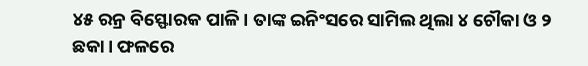୪୫ ରନ୍ର ବିସ୍ଫୋରକ ପାଳି। ତାଙ୍କ ଇନିଂସରେ ସାମିଲ ଥିଲା ୪ ଚୌକା ଓ ୨ ଛକା। ଫଳରେ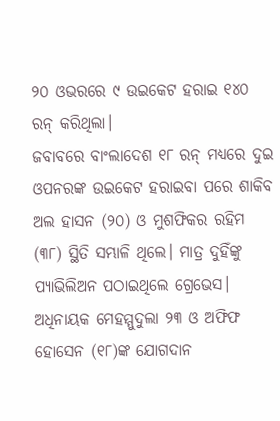୨୦ ଓଭରରେ ୯ ଉଇକେଟ ହରାଇ ୧୪୦ ରନ୍ କରିଥିଲା।
ଜବାବରେ ବାଂଲାଦେଶ ୧୮ ରନ୍ ମଧ୍ୟରେ ଦୁଇ ଓପନରଙ୍କ ଉଇକେଟ ହରାଇବା ପରେ ଶାକିବ ଅଲ ହାସନ (୨୦) ଓ ମୁଶଫିକର ରହିମ (୩୮) ସ୍ଥିତି ସମ୍ଭାଳି ଥିଲେ। ମାତ୍ର ଦୁହିଁଙ୍କୁ ପ୍ୟାଭିଲିଅନ ପଠାଇଥିଲେ ଗ୍ରେଭେସ। ଅଧିନାୟକ ମେହମ୍ମୁଦୁଲା ୨୩ ଓ ଅଫିଫ ହୋସେନ (୧୮)ଙ୍କ ଯୋଗଦାନ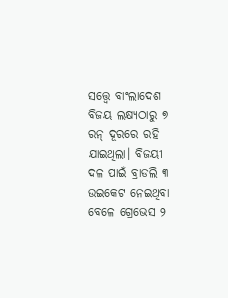ସତ୍ତ୍ୱେ ବାଂଲାଦେଶ ବିଜୟ ଲକ୍ଷ୍ୟଠାରୁ ୭ ରନ୍ ଦୂରରେ ରହି ଯାଇଥିଲା। ବିଜୟୀ ଦଳ ପାଇଁ ବ୍ରାଡଲି ୩ ଉଇକେଟ ନେଇଥିବା ବେଳେ ଗ୍ରେଭେସ ୨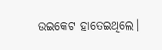ଉଇକେଟ ହାତେଇଥିଲେ।